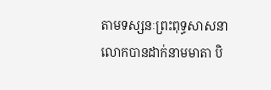តាមទស្សនៈព្រះពុទ្ធសាសនា លោកបានដាក់នាមមាតា បិ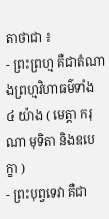តាថាជា ៖
- ព្រះព្រហ្ម គឺជាតំណាងព្រហ្មវិហាធម៌ទាំង ៤ យ៉ាង ( មេត្តា ករុណា មុទិតា និងឧបេក្ខា )
- ព្រះបុព្វទេវា គឺជា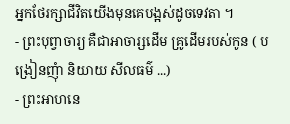អ្នកថែរក្សាជីវិតយើងមុនគេបង្អស់ដូចទេវតា ។
- ព្រះបុព្វាចារ្យ គឺជាអាចារ្សដើម គ្រូដើមរបស់កូន ( បង្រៀនញុំា និយាយ សីលធម៌ ...)
- ព្រះអាហនេ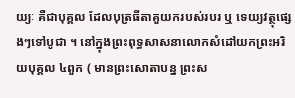យ្យៈ គឺជាបុគ្គល ដែលបុត្រធីតាគួយករបស់របរ ឬ ទេយ្យវត្ថុផ្សេងៗទៅបូជា ។ នៅក្នុងព្រះពុទ្ធសាសនាលោកសំដៅយកព្រះអរិយបុគ្គល ៤ពួក ( មានព្រះសោតាបន្ន ព្រះស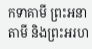កទាគាមី ព្រះអនាតាមី និងព្រះអរហ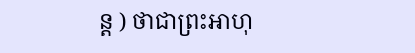ន្ដ ) ថាជាព្រះអាហុ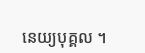នេយ្យបុគ្គល ។